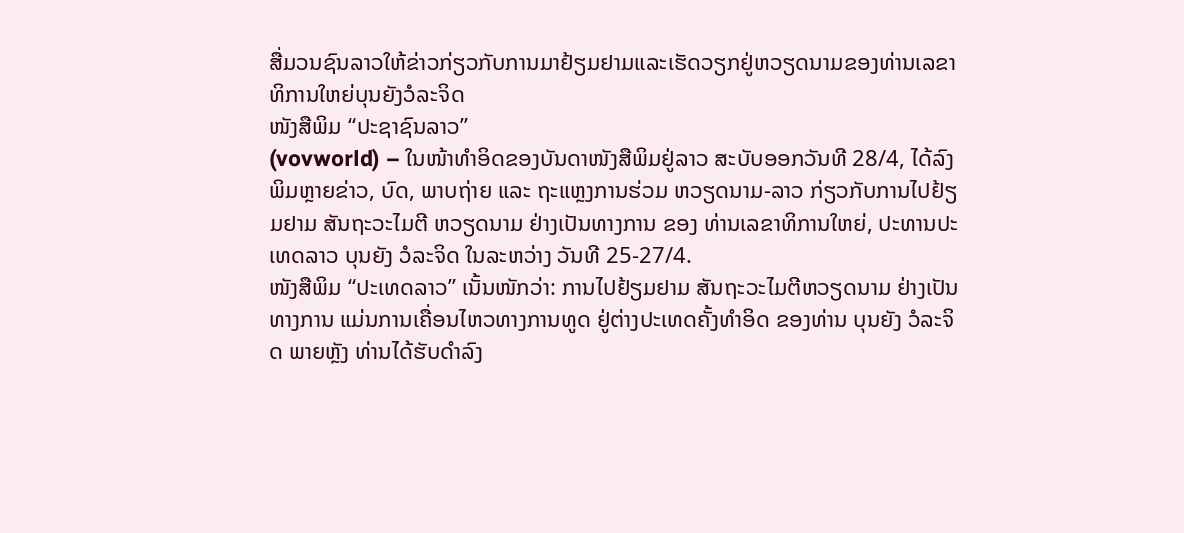ສື່ມວນຊົນລາວໃຫ້ຂ່າວກ່ຽວກັບການມາຢ້ຽມຢາມແລະເຮັດວຽກຢູ່ຫວຽດນາມຂອງທ່ານເລຂາທິການໃຫຍ່ບຸນຍັງວໍລະຈິດ
ໜັງສືພິມ “ປະຊາຊົນລາວ”
(vovworld) – ໃນໜ້າທຳອິດຂອງບັນດາໜັງສືພິມຢູ່ລາວ ສະບັບອອກວັນທີ 28/4, ໄດ້ລົງພິມຫຼາຍຂ່າວ, ບົດ, ພາບຖ່າຍ ແລະ ຖະແຫຼງການຮ່ວມ ຫວຽດນາມ-ລາວ ກ່ຽວກັບການໄປຢ້ຽມຢາມ ສັນຖະວະໄມຕີ ຫວຽດນາມ ຢ່າງເປັນທາງການ ຂອງ ທ່ານເລຂາທິການໃຫຍ່, ປະທານປະເທດລາວ ບຸນຍັງ ວໍລະຈິດ ໃນລະຫວ່າງ ວັນທີ 25-27/4.
ໜັງສືພິມ “ປະເທດລາວ” ເນັ້ນໜັກວ່າ: ການໄປຢ້ຽມຢາມ ສັນຖະວະໄມຕີຫວຽດນາມ ຢ່າງເປັນທາງການ ແມ່ນການເຄື່ອນໄຫວທາງການທູດ ຢູ່ຕ່າງປະເທດຄັ້ງທຳອິດ ຂອງທ່ານ ບຸນຍັງ ວໍລະຈິດ ພາຍຫຼັງ ທ່ານໄດ້ຮັບດຳລົງ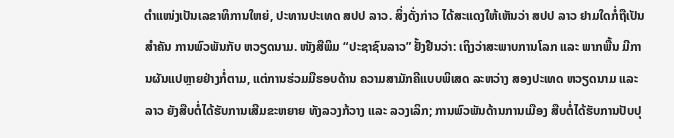ຕຳແໜ່ງເປັນເລຂາທິການໃຫຍ່, ປະທານປະເທດ ສປປ ລາວ. ສິ່ງດັ່ງກ່າວ ໄດ້ສະແດງໃຫ້ເຫັນວ່າ ສປປ ລາວ ຢາມໃດກໍ່ຖືເປັນສຳຄັນ ການພົວພັນກັບ ຫວຽດນາມ. ໜັງສືພິມ “ປະຊາຊົນລາວ” ຢັ້ງຢືນວ່າ: ເຖິງວ່າສະພາບການໂລກ ແລະ ພາກພື້ນ ມີການຜັນແປຫຼາຍຢ່າງກໍ່ຕາມ, ແຕ່ການຮ່ວມມືຮອບດ້ານ ຄວາມສາມັກຄີແບບພິເສດ ລະຫວ່າງ ສອງປະເທດ ຫວຽດນາມ ແລະ ລາວ ຍັງສືບຕໍ່ໄດ້ຮັບການເສີມຂະຫຍາຍ ທັງລວງກ້ວາງ ແລະ ລວງເລິກ; ການພົວພັນດ້ານການເມືອງ ສືບຕໍ່ໄດ້ຮັບການປັບປຸ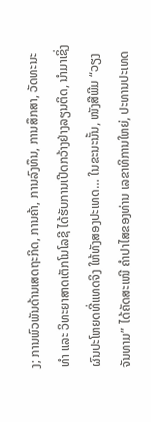ງ; ການພົວພັນດ້ານເສດຖະກິດ, ການຄ້າ, ການລົງທຶນ, ການສຶກສາ, ວັດທະນະທຳ ແລະ ວິທະຍາສາດເຕັກໂນໂລຊີ ໄດ້ຮັບການເປີດກວ້າງຢ່າງລຽນຕິດ, ນຳມາເຊິ່ງຜົນປະໂຫຍດທີ່ແທດຈິງ ໃຫ້ທັງສອງປະເທດ… ໃນຂະນະນັ້ນ, ໜັງສືພີມ “ວຽງຈັນທາມ” ໄດ້ຄັດສະເໜີ ຄຳປາໄສຂອງທ່ານ ເລຂາທິການໃຫຍ່, ປະທານປະເທດ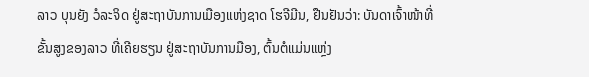ລາວ ບຸນຍັງ ວໍລະຈິດ ຢູ່ສະຖາບັນການເມືອງແຫ່ງຊາດ ໂຮຈີມີນ, ຢືນຢັນວ່າ: ບັນດາເຈົ້າໜ້າທີ່ຂັ້ນສູງຂອງລາວ ທີ່ເຄີຍຮຽນ ຢູ່ສະຖາບັນການມືອງ, ຕົ້ນຕໍແມ່ນແຫຼ່ງ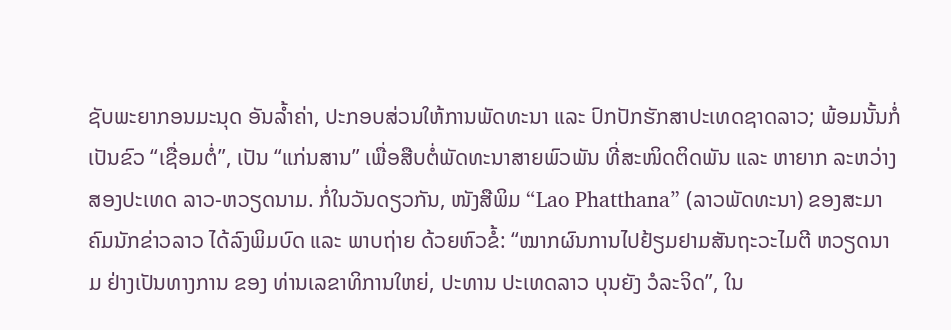ຊັບພະຍາກອນມະນຸດ ອັນລ້ຳຄ່າ, ປະກອບສ່ວນໃຫ້ການພັດທະນາ ແລະ ປົກປັກຮັກສາປະເທດຊາດລາວ; ພ້ອມນັ້ນກໍ່ເປັນຂົວ “ເຊື່ອມຕໍ່”, ເປັນ “ແກ່ນສານ” ເພື່ອສືບຕໍ່ພັດທະນາສາຍພົວພັນ ທີ່ສະໜິດຕິດພັນ ແລະ ຫາຍາກ ລະຫວ່າງ ສອງປະເທດ ລາວ-ຫວຽດນາມ. ກໍ່ໃນວັນດຽວກັນ, ໜັງສືພິມ “Lao Phatthana” (ລາວພັດທະນາ) ຂອງສະມາຄົມນັກຂ່າວລາວ ໄດ້ລົງພິມບົດ ແລະ ພາບຖ່າຍ ດ້ວຍຫົວຂໍ້: “ໝາກຜົນການໄປຢ້ຽມຢາມສັນຖະວະໄມຕີ ຫວຽດນາມ ຢ່າງເປັນທາງການ ຂອງ ທ່ານເລຂາທິການໃຫຍ່, ປະທານ ປະເທດລາວ ບຸນຍັງ ວໍລະຈິດ”, ໃນ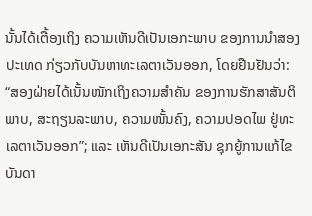ນັ້ນໄດ້ເຕື້ອງເຖິງ ຄວາມເຫັນດີເປັນເອກະພາບ ຂອງການນຳສອງປະເທດ ກ່ຽວກັບບັນຫາທະເລຕາເວັນອອກ, ໂດຍຢືນຢັນວ່າ: “ສອງຝ່າຍໄດ້ເນັ້ນໜັກເຖິງຄວາມສຳຄັນ ຂອງການຮັກສາສັນຕິພາບ, ສະຖຽນລະພາບ, ຄວາມໜັ້ນຄົງ, ຄວາມປອດໄພ ຢູ່ທະເລຕາເວັນອອກ”; ແລະ ເຫັນດີເປັນເອກະສັນ ຊຸກຍູ້ການແກ້ໄຂບັນດາ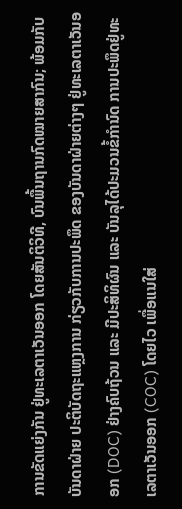ການຂັດແຍ່ງກັນ ຢູ່ທະເລຕາເວັນອອກ ໂດຍສັນຕິວິທີ, ບົນພື້ນຖານກົດໝາຍສາກົນ; ພ້ອມກັບບັນດາຝ່າຍ ປະຕິບັດຖະແຫຼງການ ກ່ຽວກັບການປະພຶດ ຂອງບັນດາຝ່າຍຕ່າງໆ ຢູ່ທະເລຕາເວັນອອກ (DOC) ຢ່າງຄົບຖ້ວນ ແລະ ມີປະສິທິຜົນ ແລະ ບັນລຸໄດ້ປະມວນຂໍ້ກຳນົດ ການປະພຶດຢູ່ທະເລຕາເວັນອອກ (COC) ໂດຍໄວ ເພື່ອແນໃສ່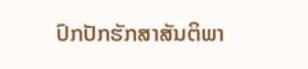ປົກປັກຮັກສາສັນຕິພາ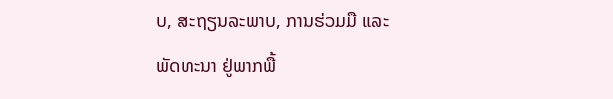ບ, ສະຖຽນລະພາບ, ການຮ່ວມມື ແລະ ພັດທະນາ ຢູ່ພາກພື້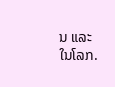ນ ແລະ ໃນໂລກ.